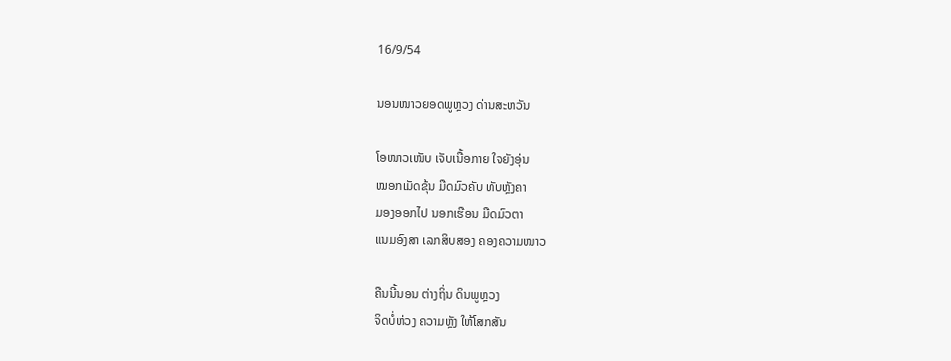16/9/54

ນອນໜາວຍອດພູຫຼວງ ດ່ານສະຫວັນ

ໂອໜາວເໜັບ ເຈັບເນື້ອກາຍ ໃຈຍັງອຸ່ນ
ໝອກເມັດຂຸ້ນ ມືດມົວຄັບ ທັບຫຼັງຄາ
ມອງອອກໄປ ນອກເຮືອນ ມືດມົວຕາ
ແນມອົງສາ ເລກສິບສອງ ຄອງຄວາມໜາວ

ຄືນນີ້ນອນ ຕ່າງຖິ່ນ ດິນພູຫຼວງ
ຈິດບໍ່ຫ່ວງ ຄວາມຫຼັງ ໃຫ້ໂສກສັນ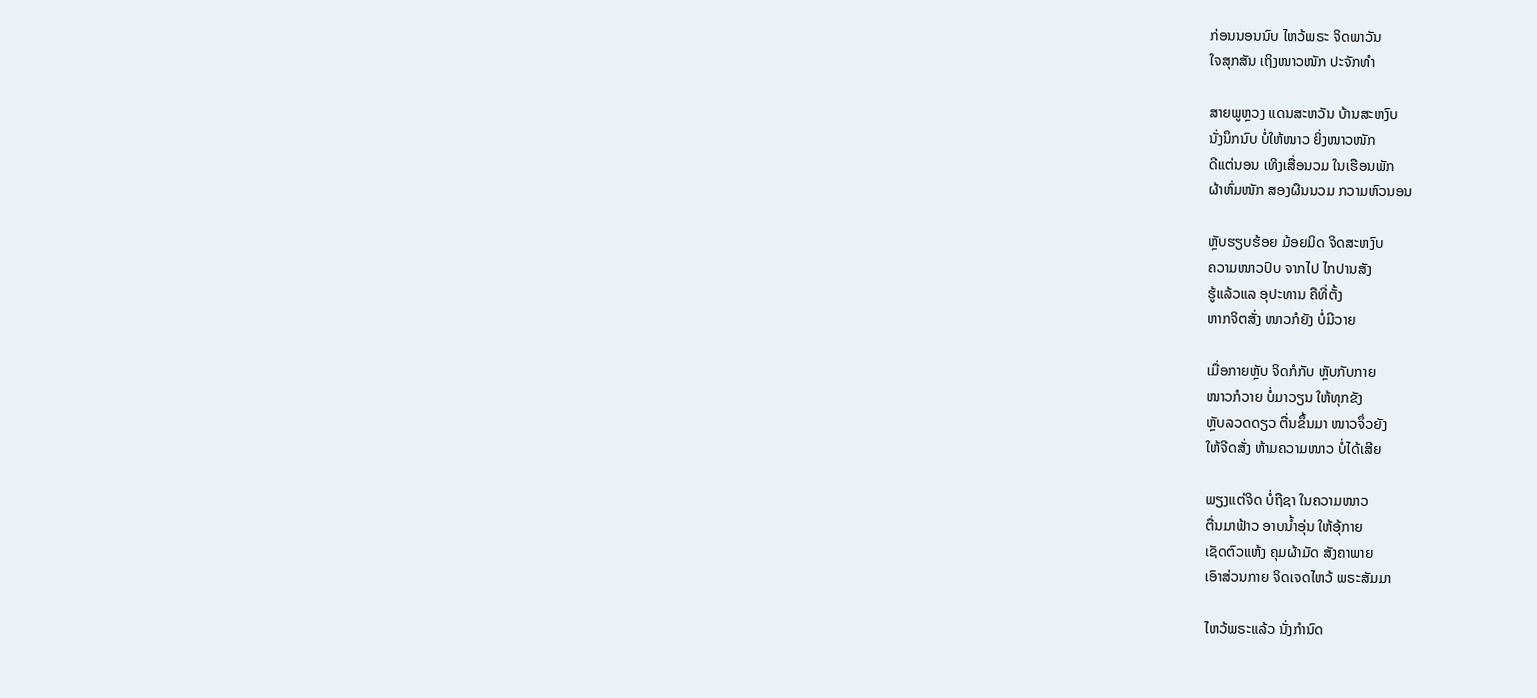ກ່ອນນອນນົບ ໄຫວ້ພຣະ ຈິດພາວັນ
ໃຈສຸກສັນ ເຖິງໜາວໜັກ ປະຈັກທຳ

ສາຍພູຫຼວງ ແດນສະຫວັນ ບ້ານສະຫງົບ
ນັ່ງນຶກນົບ ບໍ່ໃຫ້ໜາວ ຍິ່ງໜາວໜັກ
ດີແຕ່ນອນ ເທິງເສື່ອນວມ ໃນເຮືອນພັກ
ຜ້າຫົ່ມໜັກ ສອງຜືນນວມ ກວາມຫົວນອນ

ຫຼັບຮຽບຮ້ອຍ ມ້ອຍມິດ ຈິດສະຫງົບ
ຄວາມໜາວປົບ ຈາກໄປ ໄກປານສັງ
ຮູ້ແລ້ວແລ ອຸປະທານ ຄືທີ່ຕັ້ງ
ຫາກຈິຕສັ່ງ ໜາວກໍຍັງ ບໍ່ມີວາຍ

ເມື່ອກາຍຫຼັບ ຈິດກໍກັບ ຫຼັບກັບກາຍ
ໜາວກໍວາຍ ບໍ່ມາວຽນ ໃຫ້ທຸກຂັງ
ຫຼັບລວດດຽວ ຕື່ນຂຶ້ນມາ ໜາວຈຶ່ວຍັງ
ໃຫ້ຈີດສັ່ງ ຫ້າມຄວາມໜາວ ບໍ່ໄດ້ເສີຍ

ພຽງແຕ່ຈິດ ບໍ່ຖືຊາ ໃນຄວາມໜາວ
ຕື່ນມາຟ້າວ ອາບນໍ້າອຸ່ນ ໃຫ້ອຸ້ກາຍ
ເຊັດຕົວແຫ້ງ ຄຸມຜ້າມັດ ສັງຄາພາຍ
ເອົາສ່ວນກາຍ ຈິດເຈດໄຫວ້ ພຣະສັມມາ

ໄຫວ້ພຣະແລ້ວ ນັ່ງກໍານົດ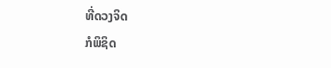ທີ່ດວງຈິດ
ກໍພິຊິດ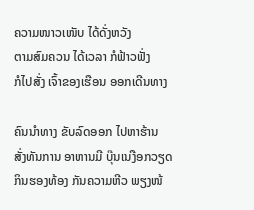ຄວາມໜາວເໜັບ ໄດ້ດັ່ງຫວັງ
ຕາມສົມຄວນ ໄດ້ເວລາ ກໍຟ້າວຟັ່ງ
ກໍໄປສັ່ງ ເຈົ້າຂອງເຮືອນ ອອກເດີນທາງ

ຄົນນໍາທາງ ຂັບລົດອອກ ໄປຫາຮ້ານ
ສັ່ງທັນການ ອາຫານມີ ບຸ໊ນເນງືອກວຽດ
ກິນຮອງທ້ອງ ກັນຄວາມຫີວ ພຽງໜ້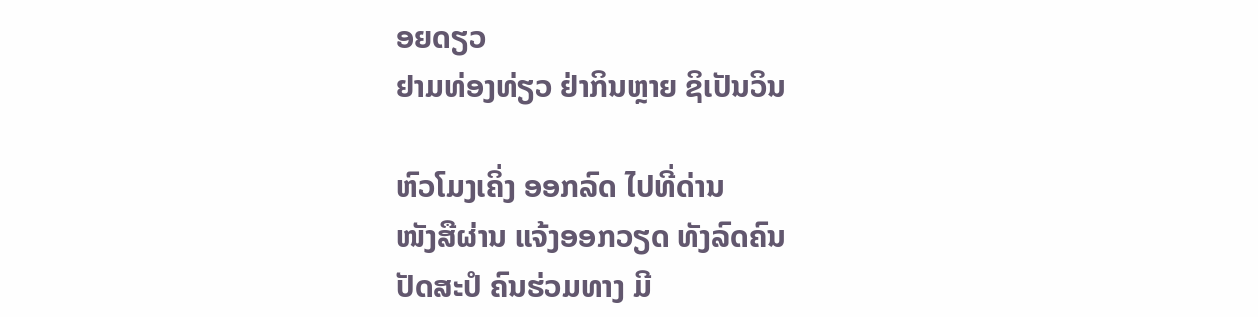ອຍດຽວ
ຢາມທ່ອງທ່ຽວ ຢ່າກິນຫຼາຍ ຊິເປັນວິນ

ຫົວໂມງເຄິ່ງ ອອກລົດ ໄປທີ່ດ່ານ
ໜັງສືຜ່ານ ແຈ້ງອອກວຽດ ທັງລົດຄົນ
ປັດສະປໍ ຄົນຮ່ວມທາງ ມີ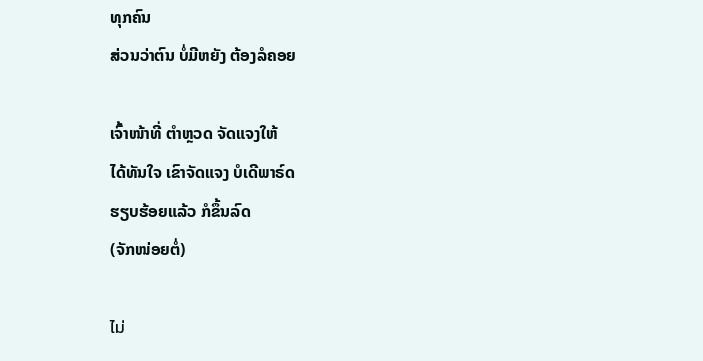ທຸກຄົນ
ສ່ວນວ່າຕົນ ບໍ່ມີຫຍັງ ຕ້ອງລໍຄອຍ

ເຈົ້າໜ້າທີ່ ຕໍາຫຼວດ ຈັດແຈງໃຫ້
ໄດ້ທັນໃຈ ເຂົາຈັດແຈງ ບໍເດີພາຣ໌ດ
ຮຽບຮ້ອຍແລ້ວ ກໍຂຶ້ນລົດ
(ຈັກໜ່ອຍຕໍ່)

ไม่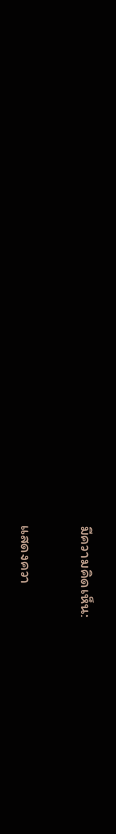มีความคิดเห็น:

แสดงควา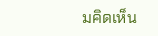มคิดเห็น